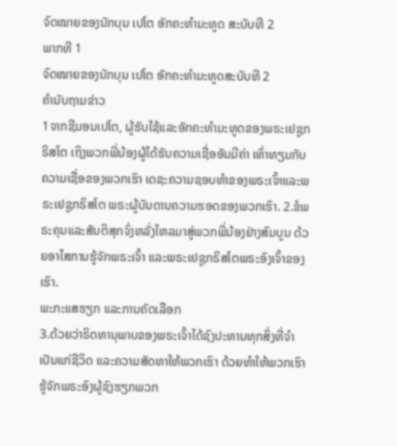ຈົດໝາຍຂອງນັກບຸນ ເປໂຕ ອັກຄະທຳມະທູດ ສະບັບທີ 2
ພາກທີ 1
ຈົດໝາຍຂອງນັກບຸນ ເປໂຕ ອັກຄະທຳມະທູດສະບັບທີ 2
ຄຳນັບຖາມຂ່າວ
1ຈາກຊີມອນເປໂຕ, ຜູ້ຮັບໃຊ້ແລະອັກຄະທຳມະທູດຂອງພຣະເຢຊູກຣິສໂຕ ເຖິງພວກພີ່ນ້ອງຜູ້ໄດ້ຮັບຄວາມເຊື່ອອັນມີຄ່າ ເທົ່າທຽມກັບຄວາມເຊື່ອຂອງພວກເຮົາ ເດຊະຄວາມຊອບທຳຂອງພຣະເຈົ້າແລະພຣະເຢຊູກຣິສໂຕ ພຣະຜູ້ບັນດານຄວາມຮອດຂອງພວກເຮົາ. 2.ຂໍພຣະຄຸນແລະສັນຕິສຸກຈົ່ງຫລັ່ງໄຫລມາສູ່ພວກພີ່ນ້ອງຢ່າງສົມບູນ ດ້ວຍອາໄສການຮູ້ຈັກພຣະເຈົ້າ ແລະພຣະເຢຊູກຣິສໂຕພຣະອົງເຈົ້າຂອງເຮົາ.
ພະກະແສຮຽກ ແລະການຄັດເລືອກ
3.ດ້ວຍວ່າຣິດທານຸພາບຂອງພຣະເຈົ້າໄດ້ຊົງປະທານທຸກສິ່ງທີ່ຈຳເປັນແກ່ຊີວິດ ແລະຄວາມສັດທາໃຫ້ພວກເຮົາ ດ້ວຍທຳໃຫ້ພວກເຮົາຮູ້ຈັກພຣະອົງຜູ້ຊົງຮຽກພວກ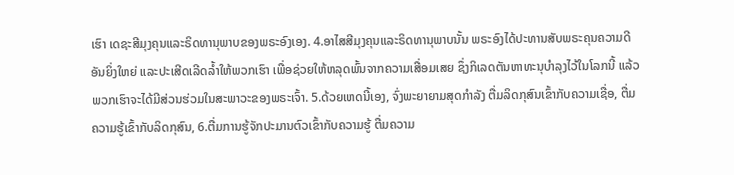ເຮົາ ເດຊະສີມຸງຄຸນແລະຣິດທານຸພາບຂອງພຣະອົງເອງ. 4.ອາໄສສີມຸງຄຸນແລະຣິດທານຸພາບນັ້ນ ພຣະອົງໄດ້ປະທານສັບພຣະຄຸນຄວາມດີອັນຍິ່ງໃຫຍ່ ແລະປະເສີດເລີດລ້ຳໃຫ້ພວກເຮົາ ເພື່ອຊ່ວຍໃຫ້ຫລຸດພົ້ນຈາກຄວາມເສື່ອມເສຍ ຊຶ່ງກິເລດຕັນຫາທະນຸບຳລຸງໄວ້ໃນໂລກນີ້ ແລ້ວພວກເຮົາຈະໄດ້ມີສ່ວນຮ່ວມໃນສະພາວະຂອງພຣະເຈົ້າ. 5.ດ້ວຍເຫດນີ້ເອງ, ຈົ່ງພະຍາຍາມສຸດກຳລັງ ຕື່ມລິດກຸສົນເຂົ້າກັບຄວາມເຊື່ອ, ຕື່ມຄວາມຮູ້ເຂົ້າກັບລິດກຸສົນ, 6.ຕື່ມການຮູ້ຈັກປະມານຕົວເຂົ້າກັບຄວາມຮູ້ ຕື່ມຄວາມ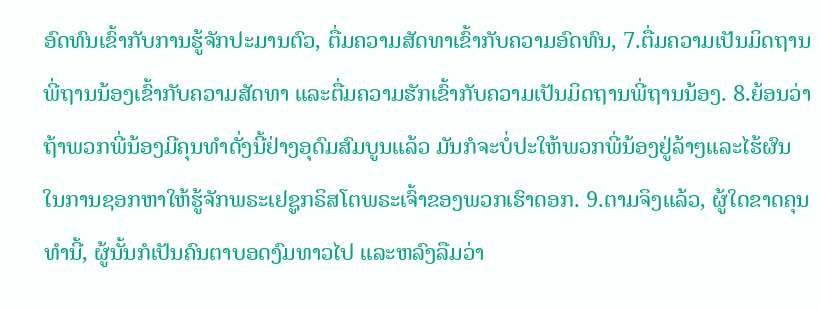ອົດທົນເຂົ້າກັບການຮູ້ຈັກປະມານຕົວ, ຕື່ມຄວາມສັດທາເຂົ້າກັບຄວາມອົດທົນ, 7.ຕື່ມຄວາມເປັນມິດຖານພີ່ຖານນ້ອງເຂົ້າກັບຄວາມສັດທາ ແລະຕື່ມຄວາມຮັກເຂົ້າກັບຄວາມເປັນມິດຖານພີ່ຖານນ້ອງ. 8.ຍ້ອນວ່າ ຖ້າພວກພີ່ນ້ອງມີຄຸນທຳດັ່ງນີ້ຢ່າງອຸດົມສົມບູນແລ້ວ ມັນກໍຈະບໍ່ປະໃຫ້ພວກພີ່ນ້ອງຢູ່ລ້າໆແລະໄຮ້ຜົນ ໃນການຊອກຫາໃຫ້ຮູ້ຈັກພຣະເຢຊູກຣິສໂຕພຣະເຈົ້າຂອງພວກເຮົາດອກ. 9.ຕາມຈິງແລ້ວ, ຜູ້ໃດຂາດຄຸນທຳນີ້, ຜູ້ນັ້ນກໍເປັນຄົນຕາບອດງົມທາວໄປ ແລະຫລົງລືມວ່າ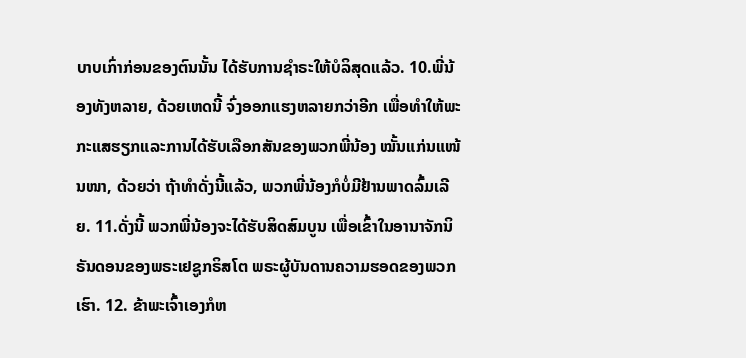ບາບເກົ່າກ່ອນຂອງຕົນນັ້ນ ໄດ້ຮັບການຊຳຣະໃຫ້ບໍລິສຸດແລ້ວ. 10.ພີ່ນ້ອງທັງຫລາຍ, ດ້ວຍເຫດນີ້ ຈົ່ງອອກແຮງຫລາຍກວ່າອີກ ເພື່ອທຳໃຫ້ພະກະແສຮຽກແລະການໄດ້ຮັບເລືອກສັນຂອງພວກພີ່ນ້ອງ ໝັ້ນແກ່ນແໜ້ນໜາ, ດ້ວຍວ່າ ຖ້າທຳດັ່ງນີ້ແລ້ວ, ພວກພີ່ນ້ອງກໍບໍ່ມີຢ້ານພາດລົ້ມເລີຍ. 11.ດັ່ງນີ້ ພວກພີ່ນ້ອງຈະໄດ້ຮັບສິດສົມບູນ ເພື່ອເຂົ້າໃນອານາຈັກນິຣັນດອນຂອງພຣະເຢຊູກຣິສໂຕ ພຣະຜູ້ບັນດານຄວາມຮອດຂອງພວກເຮົາ. 12. ຂ້າພະເຈົ້າເອງກໍຫ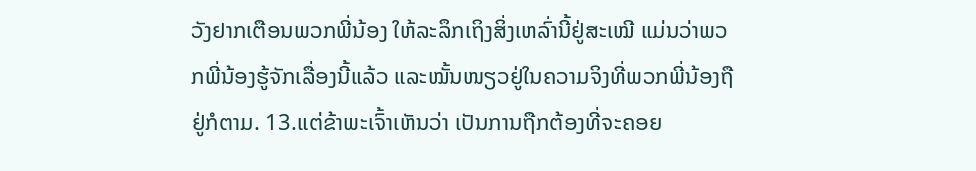ວັງຢາກເຕືອນພວກພີ່ນ້ອງ ໃຫ້ລະລຶກເຖິງສິ່ງເຫລົ່ານີ້ຢູ່ສະເໝີ ແມ່ນວ່າພວກພີ່ນ້ອງຮູ້ຈັກເລື່ອງນີ້ແລ້ວ ແລະໝັ້ນໜຽວຢູ່ໃນຄວາມຈິງທີ່ພວກພີ່ນ້ອງຖືຢູ່ກໍຕາມ. 13.ແຕ່ຂ້າພະເຈົ້າເຫັນວ່າ ເປັນການຖືກຕ້ອງທີ່ຈະຄອຍ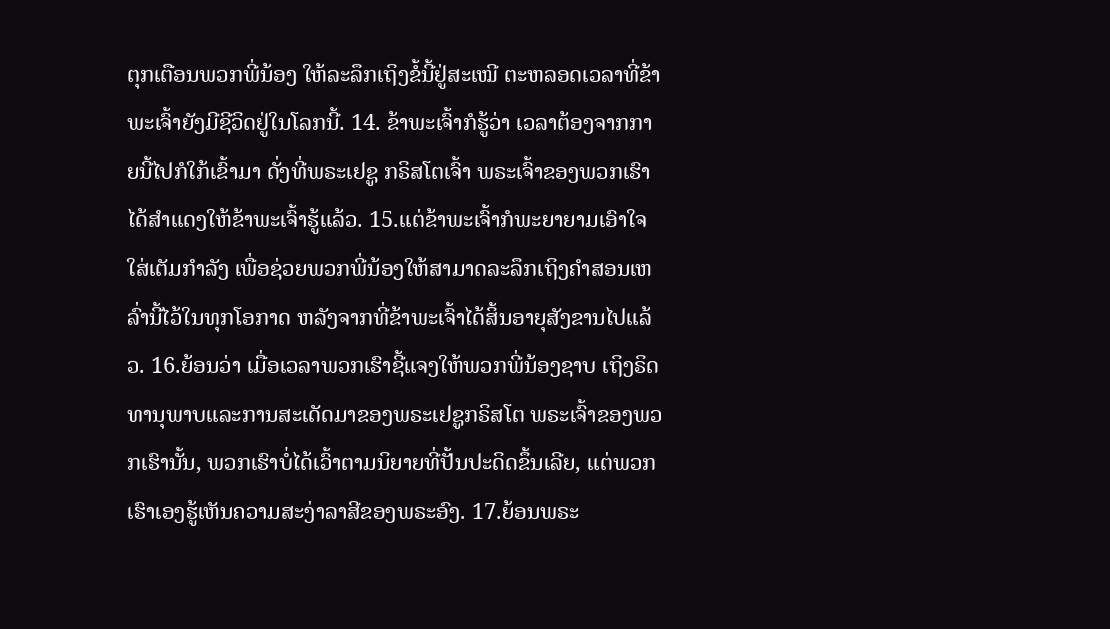ຕຸກເຕືອນພວກພີ່ນ້ອງ ໃຫ້ລະລຶກເຖິງຂໍ້ນີ້ຢູ່ສະເໝີ ຕະຫລອດເວລາທີ່ຂ້າພະເຈົ້າຍັງມີຊີວິດຢູ່ໃນໂລກນີ້. 14. ຂ້າພະເຈົ້າກໍຮູ້ວ່າ ເວລາຕ້ອງຈາກກາຍນີ້ໄປກໍໃກ້ເຂົ້າມາ ດັ່ງທີ່ພຣະເຢຊູ ກຣິສໂຕເຈົ້າ ພຣະເຈົ້າຂອງພວກເຮົາ ໄດ້ສຳແດງໃຫ້ຂ້າພະເຈົ້າຮູ້ແລ້ວ. 15.ແຕ່ຂ້າພະເຈົ້າກໍພະຍາຍາມເອົາໃຈໃສ່ເຕັມກຳລັງ ເພື່ອຊ່ວຍພວກພີ່ນ້ອງໃຫ້ສາມາດລະລຶກເຖິງຄຳສອນເຫລົ່ານີ້ໄວ້ໃນທຸກໂອກາດ ຫລັງຈາກທີ່ຂ້າພະເຈົ້າໄດ້ສິ້ນອາຍຸສັງຂານໄປແລ້ວ. 16.ຍ້ອນວ່າ ເມື່ອເວລາພວກເຮົາຊີ້ແຈງໃຫ້ພວກພີ່ນ້ອງຊາບ ເຖິງຣິດທານຸພາບແລະການສະເດັດມາຂອງພຣະເຢຊູກຣິສໂຕ ພຣະເຈົ້າຂອງພວກເຮົານັ້ນ, ພວກເຮົາບໍ່ໄດ້ເວົ້າຕາມນິຍາຍທີ່ປັ້ນປະດິດຂຶ້ນເລີຍ, ແຕ່ພວກເຮົາເອງຮູ້ເຫັນຄວາມສະງ່າລາສີຂອງພຣະອົງ. 17.ຍ້ອນພຣະ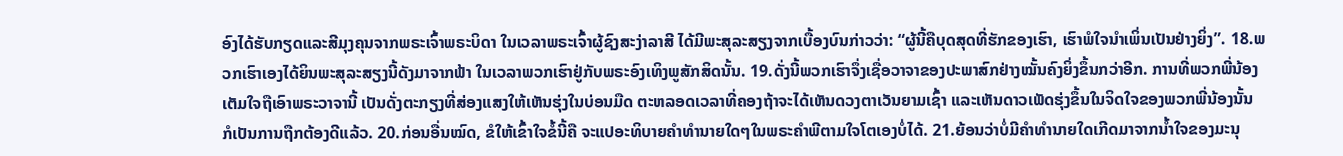ອົງໄດ້ຮັບກຽດແລະສີມຸງຄຸນຈາກພຣະເຈົ້າພຣະບິດາ ໃນເວລາພຣະເຈົ້າຜູ້ຊົງສະງ່າລາສີ ໄດ້ມີພະສຸລະສຽງຈາກເບື້ອງບົນກ່າວວ່າ: “ຜູ້ນີ້ຄືບຸດສຸດທີ່ຮັກຂອງເຮົາ, ເຮົາພໍໃຈນຳເພິ່ນເປັນຢ່າງຍິ່ງ”. 18.ພວກເຮົາເອງໄດ້ຍິນພະສຸລະສຽງນີ້ດັງມາຈາກຟ້າ ໃນເວລາພວກເຮົາຢູ່ກັບພຣະອົງເທິງພູສັກສິດນັ້ນ. 19.ດັ່ງນີ້ພວກເຮົາຈຶ່ງເຊື່ອວາຈາຂອງປະພາສົກຢ່າງໝັ້ນຄົງຍິ່ງຂຶ້ນກວ່າອີກ. ການທີ່ພວກພີ່ນ້ອງເຕັມໃຈຖືເອົາພຣະວາຈານີ້ ເປັນດັ່ງຕະກຽງທີ່ສ່ອງແສງໃຫ້ເຫັນຮຸ່ງໃນບ່ອນມືດ ຕະຫລອດເວລາທີ່ຄອງຖ້າຈະໄດ້ເຫັນດວງຕາເວັນຍາມເຊົ້າ ແລະເຫັນດາວເພັດຮຸ່ງຂຶ້ນໃນຈິດໃຈຂອງພວກພີ່ນ້ອງນັ້ນ ກໍເປັນການຖືກຕ້ອງດີແລ້ວ. 20.ກ່ອນອື່ນໝົດ, ຂໍໃຫ້ເຂົ້າໃຈຂໍ້ນີ້ຄື ຈະແປອະທິບາຍຄຳທຳນາຍໃດໆໃນພຣະຄຳພີຕາມໃຈໂຕເອງບໍ່ໄດ້. 21.ຍ້ອນວ່າບໍ່ມີຄຳທຳນາຍໃດເກີດມາຈາກນ້ຳໃຈຂອງມະນຸ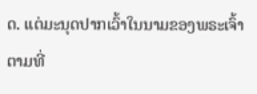ດ. ແຕ່ມະນຸດປາກເວົ້າໃນນາມຂອງພຣະເຈົ້າ ຕາມທີ່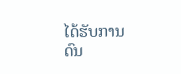ໄດ້ຮັບການດົນ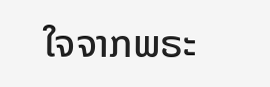ໃຈຈາກພຣະ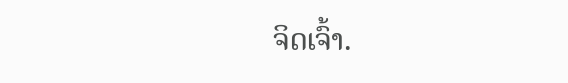ຈິດເຈົ້າ.